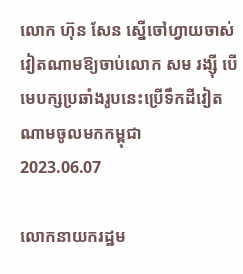លោក ហ៊ុន សែន ស្នើចៅហ្វាយចាស់វៀតណាមឱ្យចាប់លោក សម រង្ស៊ី បើមេបក្សប្រឆាំងរូបនេះប្រើទឹកដីវៀតណាមចូលមកកម្ពុជា
2023.06.07

លោកនាយករដ្ឋម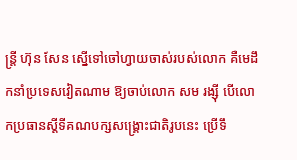ន្ត្រី ហ៊ុន សែន ស្នើទៅចៅហ្វាយចាស់របស់លោក គឺមេដឹកនាំប្រទេសវៀតណាម ឱ្យចាប់លោក សម រង្ស៊ី បើលោកប្រធានស្ដីទីគណបក្សសង្គ្រោះជាតិរូបនេះ ប្រើទឹ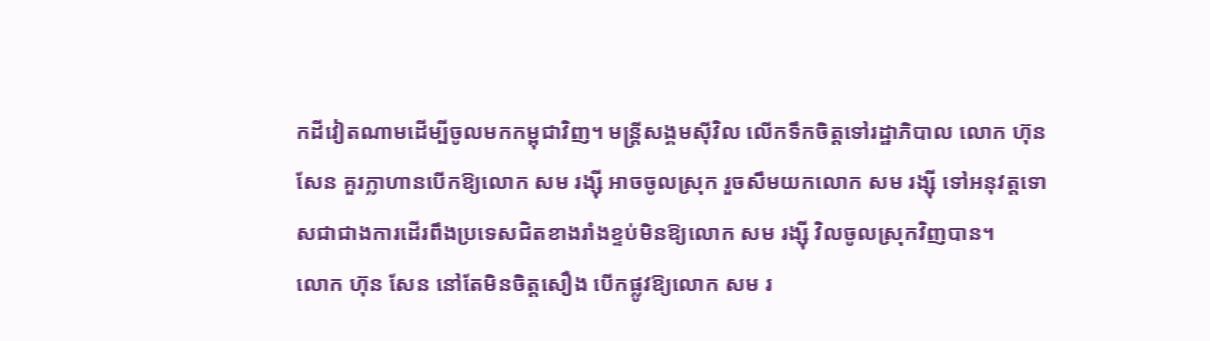កដីវៀតណាមដើម្បីចូលមកកម្ពុជាវិញ។ មន្ត្រីសង្គមស៊ីវិល លើកទឹកចិត្តទៅរដ្ឋាភិបាល លោក ហ៊ុន សែន គួរក្លាហានបើកឱ្យលោក សម រង្ស៊ី អាចចូលស្រុក រួចសឹមយកលោក សម រង្ស៊ី ទៅអនុវត្តទោសជាជាងការដើរពឹងប្រទេសជិតខាងរាំងខ្ទប់មិនឱ្យលោក សម រង្ស៊ី វិលចូលស្រុកវិញបាន។
លោក ហ៊ុន សែន នៅតែមិនចិត្តសឿង បើកផ្លូវឱ្យលោក សម រ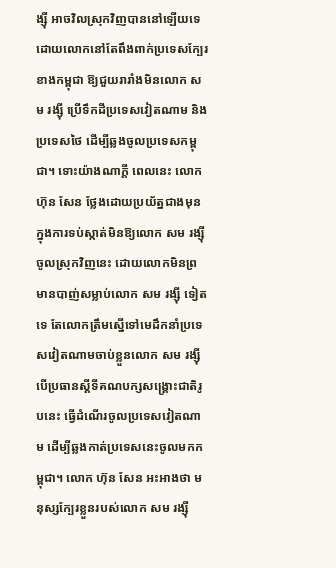ង្ស៊ី អាចវិលស្រុកវិញបាននៅឡើយទេ ដោយលោកនៅតែពឹងពាក់ប្រទេសក្បែរខាងកម្ពុជា ឱ្យជួយរារាំងមិនលោក សម រង្ស៊ី ប្រើទឹកដីប្រទេសវៀតណាម និងប្រទេសថៃ ដើម្បីឆ្លងចូលប្រទេសកម្ពុជា។ ទោះយ៉ាងណាក្ដី ពេលនេះ លោក ហ៊ុន សែន ថ្លែងដោយប្រយ័ត្នជាងមុន ក្នុងការទប់ស្កាត់មិនឱ្យលោក សម រង្ស៊ី ចូលស្រុកវិញនេះ ដោយលោកមិនព្រមានបាញ់សម្លាប់លោក សម រង្ស៊ី ទៀតទេ តែលោកត្រឹមស្នើទៅមេដឹកនាំប្រទេសវៀតណាមចាប់ខ្លួនលោក សម រង្ស៊ី បើប្រធានស្ដីទីគណបក្សសង្គ្រោះជាតិរូបនេះ ធ្វើដំណើរចូលប្រទេសវៀតណាម ដើម្បីឆ្លងកាត់ប្រទេសនេះចូលមកកម្ពុជា។ លោក ហ៊ុន សែន អះអាងថា មនុស្សក្បែរខ្លួនរបស់លោក សម រង្ស៊ី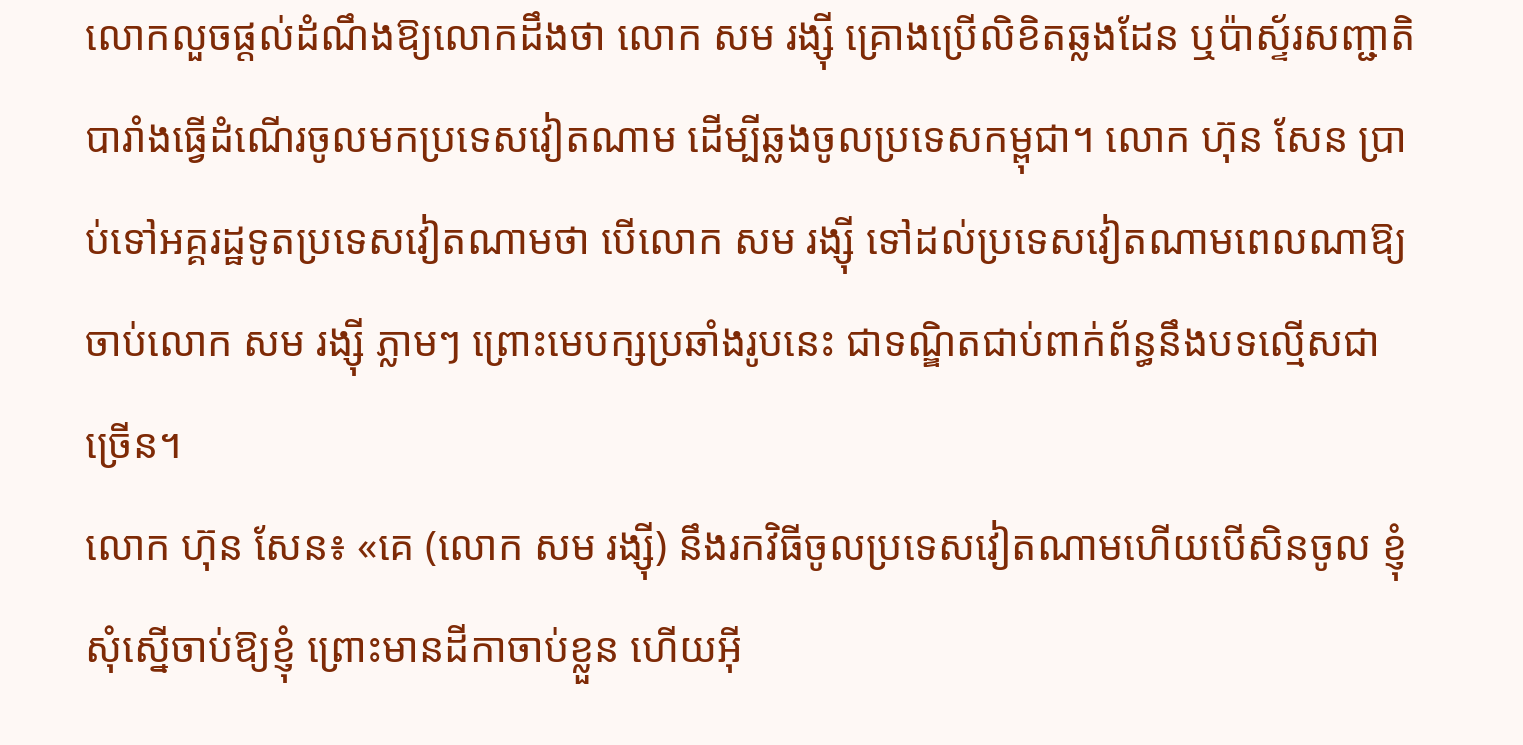លោកលួចផ្ដល់ដំណឹងឱ្យលោកដឹងថា លោក សម រង្ស៊ី គ្រោងប្រើលិខិតឆ្លងដែន ឬប៉ាស្ទ័រសញ្ជាតិបារាំងធ្វើដំណើរចូលមកប្រទេសវៀតណាម ដើម្បីឆ្លងចូលប្រទេសកម្ពុជា។ លោក ហ៊ុន សែន ប្រាប់ទៅអគ្គរដ្ឋទូតប្រទេសវៀតណាមថា បើលោក សម រង្ស៊ី ទៅដល់ប្រទេសវៀតណាមពេលណាឱ្យចាប់លោក សម រង្ស៊ី ភ្លាមៗ ព្រោះមេបក្សប្រឆាំងរូបនេះ ជាទណ្ឌិតជាប់ពាក់ព័ន្ធនឹងបទល្មើសជាច្រើន។
លោក ហ៊ុន សែន៖ «គេ (លោក សម រង្ស៊ី) នឹងរកវិធីចូលប្រទេសវៀតណាមហើយបើសិនចូល ខ្ញុំសុំស្នើចាប់ឱ្យខ្ញុំ ព្រោះមានដីកាចាប់ខ្លួន ហើយអ៊ី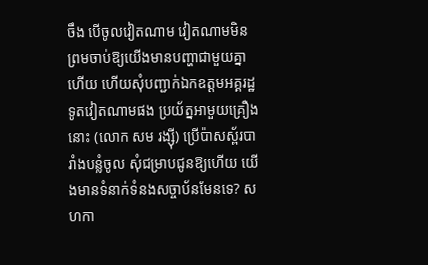ចឹង បើចូលវៀតណាម វៀតណាមមិនព្រមចាប់ឱ្យយើងមានបញ្ហាជាមួយគ្នាហើយ ហើយសុំបញ្ជាក់ឯកឧត្ដមអគ្គរដ្ឋទូតវៀតណាមផង ប្រយ័ត្នអាមួយគ្រឿងនោះ (លោក សម រង្ស៊ី) ប្រើប៉ាសស្ព័របារាំងបន្លំចូល សុំជម្រាបជូនឱ្យហើយ យើងមានទំនាក់ទំនងសច្ចាប័នមែនទេ? សហកា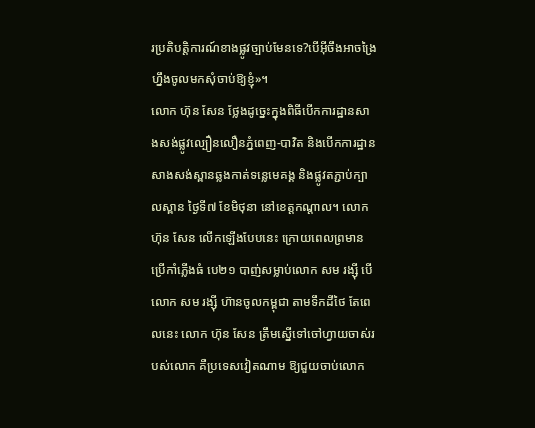រប្រតិបត្តិការណ៍ខាងផ្លូវច្បាប់មែនទេ?បើអ៊ីចឹងអាចង្រៃហ្នឹងចូលមកសុំចាប់ឱ្យខ្ញុំ»។
លោក ហ៊ុន សែន ថ្លែងដូច្នេះក្នុងពិធីបើកការដ្ឋានសាងសង់ផ្លូវល្បឿនលឿនភ្នំពេញ-បាវិត និងបើកការដ្ឋានសាងសង់ស្ពានឆ្លងកាត់ទន្លេមេគង្គ និងផ្លូវតភ្ជាប់ក្បាលស្ពាន ថ្ងៃទី៧ ខែមិថុនា នៅខេត្តកណ្ដាល។ លោក ហ៊ុន សែន លើកឡើងបែបនេះ ក្រោយពេលព្រមានប្រើកាំភ្លើងធំ បេ២១ បាញ់សម្លាប់លោក សម រង្ស៊ី បើលោក សម រង្ស៊ី ហ៊ានចូលកម្ពុជា តាមទឹកដីថៃ តែពេលនេះ លោក ហ៊ុន សែន ត្រឹមស្នើទៅចៅហ្វាយចាស់របស់លោក គឺប្រទេសវៀតណាម ឱ្យជួយចាប់លោក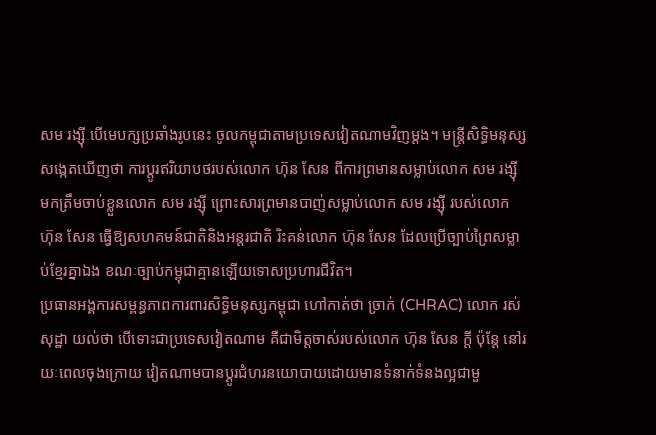សម រង្ស៊ី បើមេបក្សប្រឆាំងរូបនេះ ចូលកម្ពុជាតាមប្រទេសវៀតណាមវិញម្ដង។ មន្ត្រីសិទ្ធិមនុស្ស សង្កេតឃើញថា ការប្ដូរឥរិយាបថរបស់លោក ហ៊ុន សែន ពីការព្រមានសម្លាប់លោក សម រង្ស៊ី មកត្រឹមចាប់ខ្លួនលោក សម រង្ស៊ី ព្រោះសារព្រមានបាញ់សម្លាប់លោក សម រង្ស៊ី របស់លោក ហ៊ុន សែន ធ្វើឱ្យសហគមន៍ជាតិនិងអន្តរជាតិ រិះគន់លោក ហ៊ុន សែន ដែលប្រើច្បាប់ព្រៃសម្លាប់ខ្មែរគ្នាឯង ខណៈច្បាប់កម្ពុជាគ្មានឡើយទោសប្រហារជីវិត។
ប្រធានអង្គការសម្ពន្ធភាពការពារសិទ្ធិមនុស្សកម្ពុជា ហៅកាត់ថា ច្រាក់ (CHRAC) លោក រស់ សុដ្ឋា យល់ថា បើទោះជាប្រទេសវៀតណាម គឺជាមិត្តចាស់របស់លោក ហ៊ុន សែន ក្ដី ប៉ុន្តែ នៅរយៈពេលចុងក្រោយ វៀតណាមបានប្ដូរជំហរនយោបាយដោយមានទំនាក់ទំនងល្អជាមួ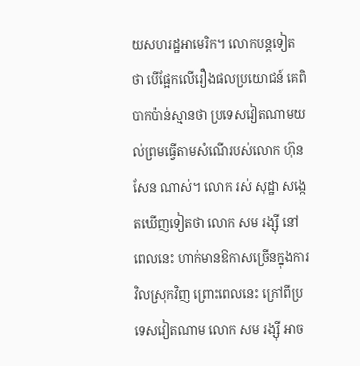យសហរដ្ឋអាមេរិក។ លោកបន្តទៀតថា បើផ្អែកលើរឿងផលប្រយោជន៍ គេពិបាកប៉ាន់ស្មានថា ប្រទេសវៀតណាមយល់ព្រមធ្វើតាមសំណើរបស់លោក ហ៊ុន សែន ណាស់។ លោក រស់ សុដ្ឋា សង្កេតឃើញទៀតថា លោក សម រង្ស៊ី នៅពេលនេះ ហាក់មានឱកាសច្រើនក្នុងការវិលស្រុកវិញ ព្រោះពេលនេះ ក្រៅពីប្រទេសវៀតណាម លោក សម រង្ស៊ី អាច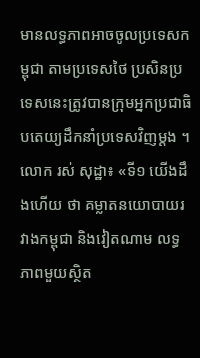មានលទ្ធភាពអាចចូលប្រទេសកម្ពុជា តាមប្រទេសថៃ ប្រសិនប្រទេសនេះត្រូវបានក្រុមអ្នកប្រជាធិបតេយ្យដឹកនាំប្រទេសវិញម្ដង ។
លោក រស់ សុដ្ឋា៖ «ទី១ យើងដឹងហើយ ថា គម្លាតនយោបាយរវាងកម្ពុជា និងវៀតណាម លទ្ធភាពមួយស្ថិត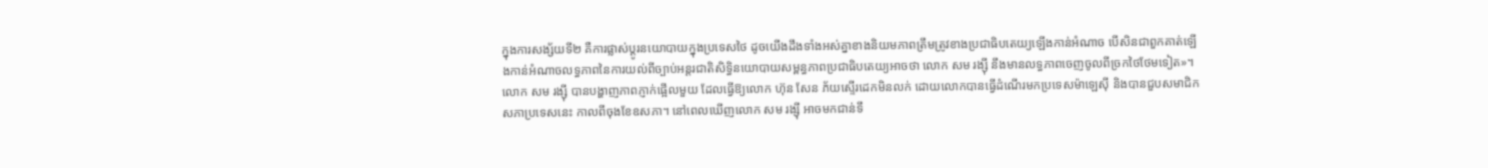ក្នុងការសង្ស័យទី២ គឺការផ្លាស់ប្ដូរនយោបាយក្នុងប្រទេសថៃ ដូចយើងដឹងទាំងអស់គ្នាខាងនិយមភាពត្រឹមត្រូវខាងប្រជាធិបតេយ្យឡើងកាន់អំណាច បើសិនជាពួកគាត់ឡើងកាន់អំណាចលទ្ធភាពនៃការយល់ពីច្បាប់អន្តរជាតិសិទ្ធិនយោបាយសម្ពន្ធភាពប្រជាធិបតេយ្យអាចថា លោក សម រង្ស៊ី នឹងមានលទ្ធភាពចេញចូលពីច្រកថៃថែមទៀត»។
លោក សម រង្ស៊ី បានបង្ហាញភាពភ្ញាក់ផ្អើលមួយ ដែលធ្វើឱ្យលោក ហ៊ុន សែន ភ័យស្ទើរដេកមិនលក់ ដោយលោកបានធ្វើដំណើរមកប្រទេសម៉ាឡេស៊ី និងបានជួបសមាជិកសភាប្រទេសនេះ កាលពីចុងខែឧសភា។ នៅពេលឃើញលោក សម រង្ស៊ី អាចមកជាន់ទឹ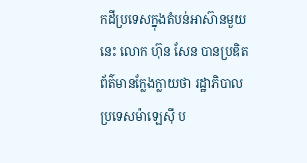កដីប្រទេសក្នុងតំបន់អាស៊ានមួយនេះ លោក ហ៊ុន សែន បានប្រឌិតព័ត៌មានក្លែងក្លាយថា រដ្ឋាភិបាល ប្រទេសម៉ាឡេស៊ី ប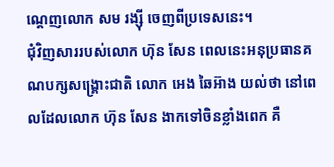ណ្ដេញលោក សម រង្ស៊ី ចេញពីប្រទេសនេះ។
ជុំវិញសាររបស់លោក ហ៊ុន សែន ពេលនេះអនុប្រធានគណបក្សសង្គ្រោះជាតិ លោក អេង ឆៃអ៊ាង យល់ថា នៅពេលដែលលោក ហ៊ុន សែន ងាកទៅចិនខ្លាំងពេក គឺ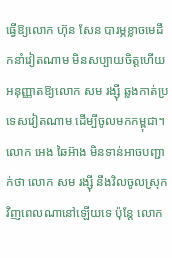ធ្វើឱ្យលោក ហ៊ុន សែន បារម្ភខ្លាចមេដឹកនាំវៀតណាម មិនសប្បាយចិត្តហើយអនុញ្ញាតឱ្យលោក សម រង្ស៊ី ឆ្លងកាត់ប្រទេសវៀតណាម ដើម្បីចូលមកកម្ពុជា។ លោក អេង ឆៃអ៊ាង មិនទាន់អាចបញ្ជាក់ថា លោក សម រង្ស៊ី នឹងវិលចូលស្រុកវិញពេលណានៅឡើយទេ ប៉ុន្តែ លោក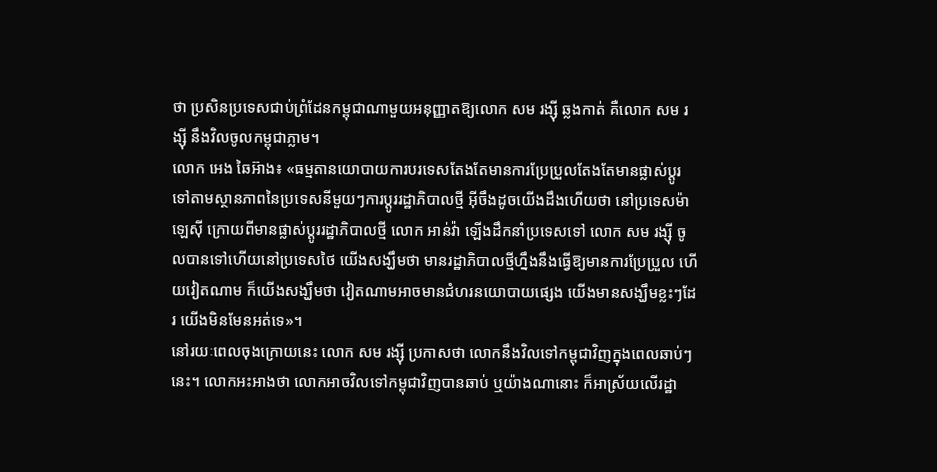ថា ប្រសិនប្រទេសជាប់ព្រំដែនកម្ពុជាណាមួយអនុញ្ញាតឱ្យលោក សម រង្ស៊ី ឆ្លងកាត់ គឺលោក សម រង្ស៊ី នឹងវិលចូលកម្ពុជាភ្លាម។
លោក អេង ឆៃអ៊ាង៖ «ធម្មតានយោបាយការបរទេសតែងតែមានការប្រែប្រួលតែងតែមានផ្លាស់ប្ដូរ ទៅតាមស្ថានភាពនៃប្រទេសនីមួយៗការប្ដូររដ្ឋាភិបាលថ្មី អ៊ីចឹងដូចយើងដឹងហើយថា នៅប្រទេសម៉ាឡេស៊ី ក្រោយពីមានផ្លាស់ប្ដូររដ្ឋាភិបាលថ្មី លោក អាន់វ៉ា ឡើងដឹកនាំប្រទេសទៅ លោក សម រង្ស៊ី ចូលបានទៅហើយនៅប្រទេសថៃ យើងសង្ឃឹមថា មានរដ្ឋាភិបាលថ្មីហ្នឹងនឹងធ្វើឱ្យមានការប្រែប្រួល ហើយវៀតណាម ក៏យើងសង្ឃឹមថា វៀតណាមអាចមានជំហរនយោបាយផ្សេង យើងមានសង្ឃឹមខ្លះៗដែរ យើងមិនមែនអត់ទេ»។
នៅរយៈពេលចុងក្រោយនេះ លោក សម រង្ស៊ី ប្រកាសថា លោកនឹងវិលទៅកម្ពុជាវិញក្នុងពេលឆាប់ៗ នេះ។ លោកអះអាងថា លោកអាចវិលទៅកម្ពុជាវិញបានឆាប់ ឬយ៉ាងណានោះ ក៏អាស្រ័យលើរដ្ឋា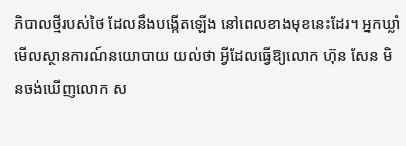ភិបាលថ្មីរបស់ថៃ ដែលនឹងបង្កើតឡើង នៅពេលខាងមុខនេះដែរ។ អ្នកឃ្លាំមើលស្ថានការណ៍នយោបាយ យល់ថា អ្វីដែលធ្វើឱ្យលោក ហ៊ុន សែន មិនចង់ឃើញលោក ស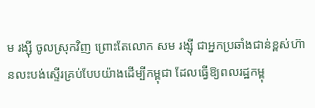ម រង្ស៊ី ចូលស្រុកវិញ ព្រោះតែលោក សម រង្ស៊ី ជាអ្នកប្រឆាំងជាន់ខ្ពស់ហ៊ានលះបង់ស្ទើរគ្រប់បែបយ៉ាងដើម្បីកម្ពុជា ដែលធ្វើឱ្យពលរដ្ឋកម្ពុ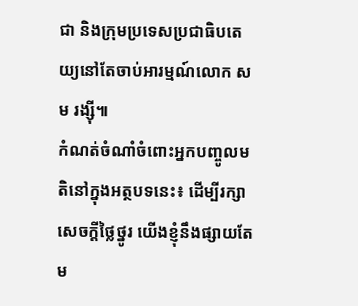ជា និងក្រុមប្រទេសប្រជាធិបតេយ្យនៅតែចាប់អារម្មណ៍លោក សម រង្ស៊ី៕
កំណត់ចំណាំចំពោះអ្នកបញ្ចូលមតិនៅក្នុងអត្ថបទនេះ៖ ដើម្បីរក្សាសេចក្ដីថ្លៃថ្នូរ យើងខ្ញុំនឹងផ្សាយតែម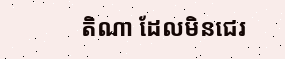តិណា ដែលមិនជេរ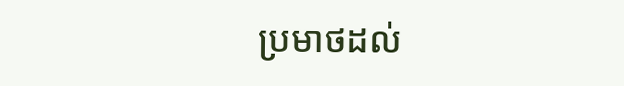ប្រមាថដល់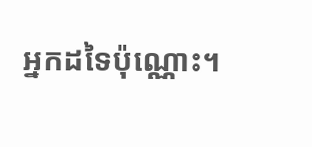អ្នកដទៃប៉ុណ្ណោះ។